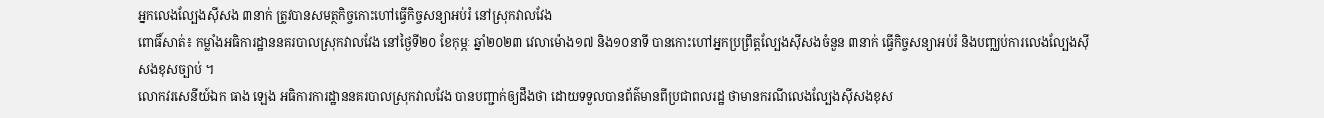អ្នកលេងល្បែងស៊ីសង ៣នាក់ ត្រូវបានសមត្ថកិច្ចកោះហៅធ្វើកិច្ចសន្យាអប់រំ នៅស្រុកវាលវែង
ពោធិ៍សាត់៖ កម្លាំងអធិការដ្ឋាននគរបាលស្រុកវាលវែង នៅថ្ងៃទី២០ ខែកុម្ភៈ ឆ្នាំ២០២៣ វេលាម៉ោង១៧ និង១០នាទី បានកោះហៅអ្នកប្រព្រឹត្តល្បែងស៊ីសងចំនួន ៣នាក់ ធ្វើកិច្ចសន្យាអប់រំ និងបញ្ឈប់ការលេងល្បែងស៊ីសងខុសច្បាប់ ។
លោកវរសេនីយ៍ឯក ធាង ឡេង អធិការការដ្ឋាននគរបាលស្រុកវាលវែង បានបញ្ជាក់ឲ្យដឹងថា ដោយទទួលបានព័ត៌មានពីប្រជាពលរដ្ឋ ថាមានករណីលេងល្បែងស៊ីសងខុស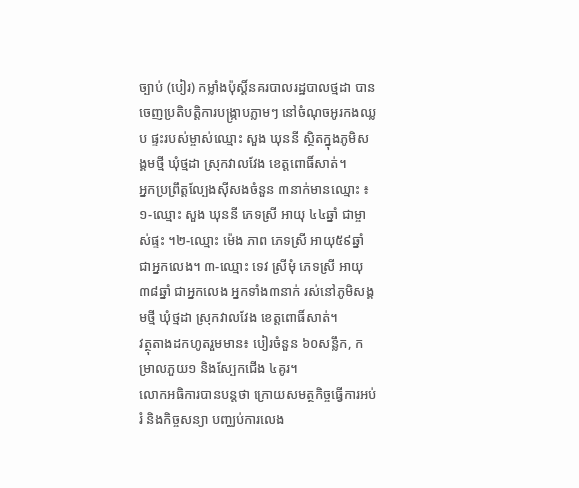ច្បាប់ (បៀរ) កម្លាំងប៉ុស្តិ៍នគរបាលរដ្ឋបាលថ្មដា បានចេញប្រតិបត្តិការបង្ក្រាបភ្លាមៗ នៅចំណុចអូរកងឈ្លប ផ្ទះរបស់ម្ចាស់ឈ្មោះ សួង ឃុននី ស្ថិតក្នុងភូមិសង្គមថ្មី ឃុំថ្មដា ស្រុកវាលវែង ខេត្តពោធិ៍សាត់។
អ្នកប្រព្រឹត្តល្បែងស៊ីសងចំនួន ៣នាក់មានឈ្មោះ ៖ ១-ឈ្មោះ សួង ឃុននី ភេទស្រី អាយុ ៤៤ឆ្នាំ ជាម្ចាស់ផ្ទះ ។២-ឈ្មោះ ម៉េង ភាព ភេទស្រី អាយុ៥៩ឆ្នាំ ជាអ្នកលេង។ ៣-ឈ្មោះ ទេវ ស្រីមុំ ភេទស្រី អាយុ៣៨ឆ្នាំ ជាអ្នកលេង អ្នកទាំង៣នាក់ រស់នៅភូមិសង្គមថ្មី ឃុំថ្មដា ស្រុកវាលវែង ខេត្តពោធិ៍សាត់។
វត្ថុតាងដកហូតរួមមាន៖ បៀរចំនួន ៦០សន្លឹក, កម្រាលភួយ១ និងស្បែកជើង ៤គូរ។
លោកអធិការបានបន្តថា ក្រោយសមត្ថកិច្ចធ្វើការអប់រំ និងកិច្ចសន្យា បញ្ឈប់ការលេង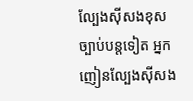ល្បែងស៊ីសងខុសច្បាប់បន្តទៀត អ្នកញៀនល្បែងស៊ីសង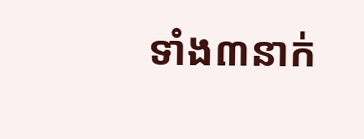ទាំង៣នាក់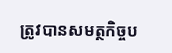ត្រូវបានសមត្ថកិច្ចប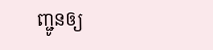ញ្ជូនឲ្យ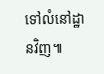ទៅលំនៅដ្ឋានវិញ៕